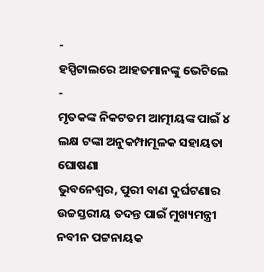-
ହସ୍ପିଟାଲରେ ଆହତମାନଙ୍କୁ ଭେଟିଲେ
-
ମୃତକଙ୍କ ନିକଟତମ ଆତ୍ମୀୟଙ୍କ ପାଇଁ ୪ ଲକ୍ଷ ଟଙ୍କା ଅନୁକମ୍ପାମୂଳକ ସହାୟତା ଘୋଷଣା
ଭୁବନେଶ୍ୱର, ପୁରୀ ବାଣ ଦୁର୍ଘଟଣାର ଉଚ୍ଚସ୍ତରୀୟ ତଦନ୍ତ ପାଇଁ ମୁଖ୍ୟମନ୍ତ୍ରୀ ନବୀନ ପଟ୍ଟନାୟକ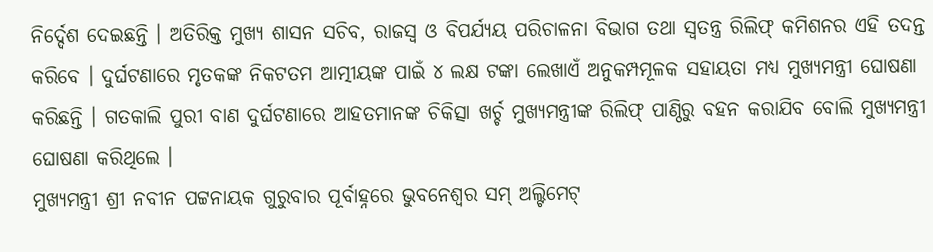ନିର୍ଦ୍ଦେଶ ଦେଇଛନ୍ତି । ଅତିରିକ୍ତ ମୁଖ୍ୟ ଶାସନ ସଚିବ, ରାଜସ୍ୱ ଓ ବିପର୍ଯ୍ୟୟ ପରିଚାଳନା ବିଭାଗ ତଥା ସ୍ୱତନ୍ତ୍ର ରିଲିଫ୍ କମିଶନର ଏହି ତଦନ୍ତ କରିବେ । ଦୁର୍ଘଟଣାରେ ମୃତକଙ୍କ ନିକଟତମ ଆତ୍ମୀୟଙ୍କ ପାଇଁ ୪ ଲକ୍ଷ ଟଙ୍କା ଲେଖାଏଁ ଅନୁକମ୍ପମୂଳକ ସହାୟତା ମଧ୍ୟ ମୁଖ୍ୟମନ୍ତ୍ରୀ ଘୋଷଣା କରିଛନ୍ତି । ଗତକାଲି ପୁରୀ ବାଣ ଦୁର୍ଘଟଣାରେ ଆହତମାନଙ୍କ ଚିକିତ୍ସା ଖର୍ଚ୍ଚ ମୁଖ୍ୟମନ୍ତ୍ରୀଙ୍କ ରିଲିଫ୍ ପାଣ୍ଠିରୁ ବହନ କରାଯିବ ବୋଲି ମୁଖ୍ୟମନ୍ତ୍ରୀ ଘୋଷଣା କରିଥିଲେ ।
ମୁଖ୍ୟମନ୍ତ୍ରୀ ଶ୍ରୀ ନବୀନ ପଟ୍ଟନାୟକ ଗୁରୁବାର ପୂର୍ବାହ୍ନରେ ଭୁବନେଶ୍ୱର ସମ୍ ଅଲ୍ଟିମେଟ୍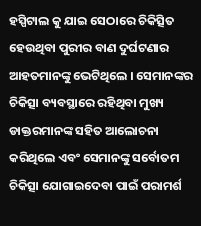ହସ୍ପିଟାଲ କୁ ଯାଇ ସେଠାରେ ଚିକିତ୍ସିତ ହେଉଥିବା ପୁରୀର ବାଣ ଦୁର୍ଘଟଣାର ଆହତମାନଙ୍କୁ ଭେଟିଥିଲେ । ସେମାନଙ୍କର ଚିକିତ୍ସା ବ୍ୟବସ୍ଥାରେ ରହିଥିବା ମୁଖ୍ୟ ଡାକ୍ତରମାନଙ୍କ ସହିତ ଆଲୋଚନା କରିଥିଲେ ଏବଂ ସେମାନଙ୍କୁ ସର୍ବୋତମ ଚିକିତ୍ସା ଯୋଗାଇଦେବା ପାଇଁ ପରାମର୍ଶ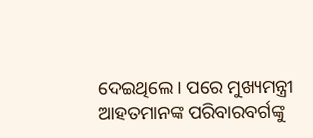ଦେଇଥିଲେ । ପରେ ମୁଖ୍ୟମନ୍ତ୍ରୀ ଆହତମାନଙ୍କ ପରିବାରବର୍ଗଙ୍କୁ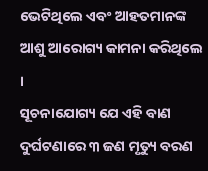ଭେଟିଥିଲେ ଏବଂ ଆହତମାନଙ୍କ ଆଶୁ ଆରୋଗ୍ୟ କାମନା କରିଥିଲେ ।
ସୂଚନାଯୋଗ୍ୟ ଯେ ଏହି ବାଣ ଦୁର୍ଘଟଣାରେ ୩ ଜଣ ମୃତ୍ୟୁ ବରଣ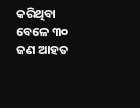କରିଥିବା ବେଳେ ୩୦ ଜଣ ଆହତ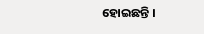ହୋଇଛନ୍ତି ।